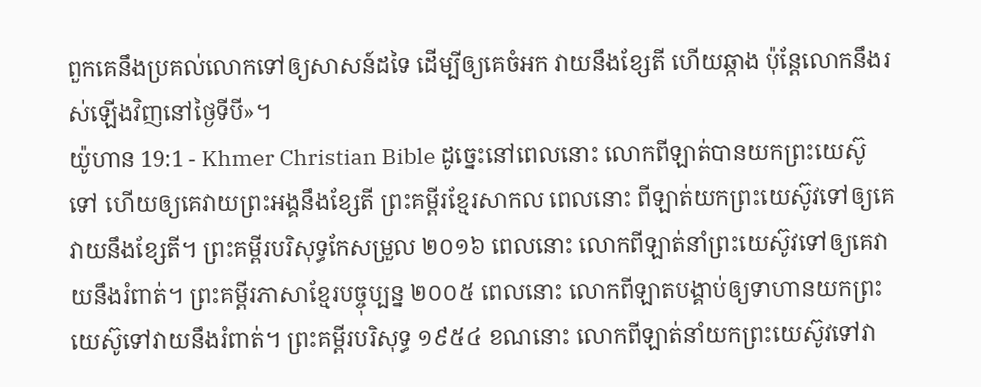ពួកគេនឹងប្រគល់លោកទៅឲ្យសាសន៍ដទៃ ដើម្បីឲ្យគេចំអក វាយនឹងខ្សែតី ហើយឆ្កាង ប៉ុន្ដែលោកនឹងរស់ឡើងវិញនៅថ្ងៃទីបី»។
យ៉ូហាន 19:1 - Khmer Christian Bible ដូច្នេះនៅពេលនោះ លោកពីឡាត់បានយកព្រះយេស៊ូទៅ ហើយឲ្យគេវាយព្រះអង្គនឹងខ្សែតី ព្រះគម្ពីរខ្មែរសាកល ពេលនោះ ពីឡាត់យកព្រះយេស៊ូវទៅឲ្យគេវាយនឹងខ្សែតី។ ព្រះគម្ពីរបរិសុទ្ធកែសម្រួល ២០១៦ ពេលនោះ លោកពីឡាត់នាំព្រះយេស៊ូវទៅឲ្យគេវាយនឹងរំពាត់។ ព្រះគម្ពីរភាសាខ្មែរបច្ចុប្បន្ន ២០០៥ ពេលនោះ លោកពីឡាតបង្គាប់ឲ្យទាហានយកព្រះយេស៊ូទៅវាយនឹងរំពាត់។ ព្រះគម្ពីរបរិសុទ្ធ ១៩៥៤ ខណនោះ លោកពីឡាត់នាំយកព្រះយេស៊ូវទៅវា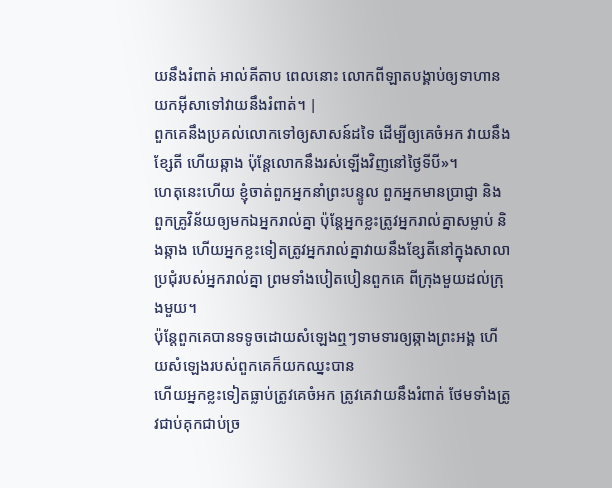យនឹងរំពាត់ អាល់គីតាប ពេលនោះ លោកពីឡាតបង្គាប់ឲ្យទាហានយកអ៊ីសាទៅវាយនឹងរំពាត់។ |
ពួកគេនឹងប្រគល់លោកទៅឲ្យសាសន៍ដទៃ ដើម្បីឲ្យគេចំអក វាយនឹងខ្សែតី ហើយឆ្កាង ប៉ុន្ដែលោកនឹងរស់ឡើងវិញនៅថ្ងៃទីបី»។
ហេតុនេះហើយ ខ្ញុំចាត់ពួកអ្នកនាំព្រះបន្ទូល ពួកអ្នកមានប្រាជ្ញា និងពួកគ្រូវិន័យឲ្យមកឯអ្នករាល់គ្នា ប៉ុន្ដែអ្នកខ្លះត្រូវអ្នករាល់គ្នាសម្លាប់ និងឆ្កាង ហើយអ្នកខ្លះទៀតត្រូវអ្នករាល់គ្នាវាយនឹងខ្សែតីនៅក្នុងសាលាប្រជុំរបស់អ្នករាល់គ្នា ព្រមទាំងបៀតបៀនពួកគេ ពីក្រុងមួយដល់ក្រុងមួយ។
ប៉ុន្ដែពួកគេបានទទូចដោយសំឡេងឮៗទាមទារឲ្យឆ្កាងព្រះអង្គ ហើយសំឡេងរបស់ពួកគេក៏យកឈ្នះបាន
ហើយអ្នកខ្លះទៀតធ្លាប់ត្រូវគេចំអក ត្រូវគេវាយនឹងរំពាត់ ថែមទាំងត្រូវជាប់គុកជាប់ច្រ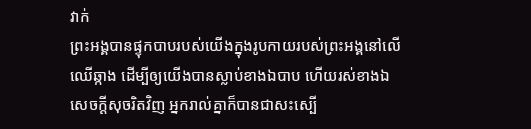វាក់
ព្រះអង្គបានផ្ទុកបាបរបស់យើងក្នុងរូបកាយរបស់ព្រះអង្គនៅលើឈើឆ្កាង ដើម្បីឲ្យយើងបានស្លាប់ខាងឯបាប ហើយរស់ខាងឯសេចក្ដីសុចរិតវិញ អ្នករាល់គ្នាក៏បានជាសះស្បើ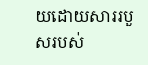យដោយសាររបួសរបស់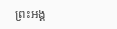ព្រះអង្គ